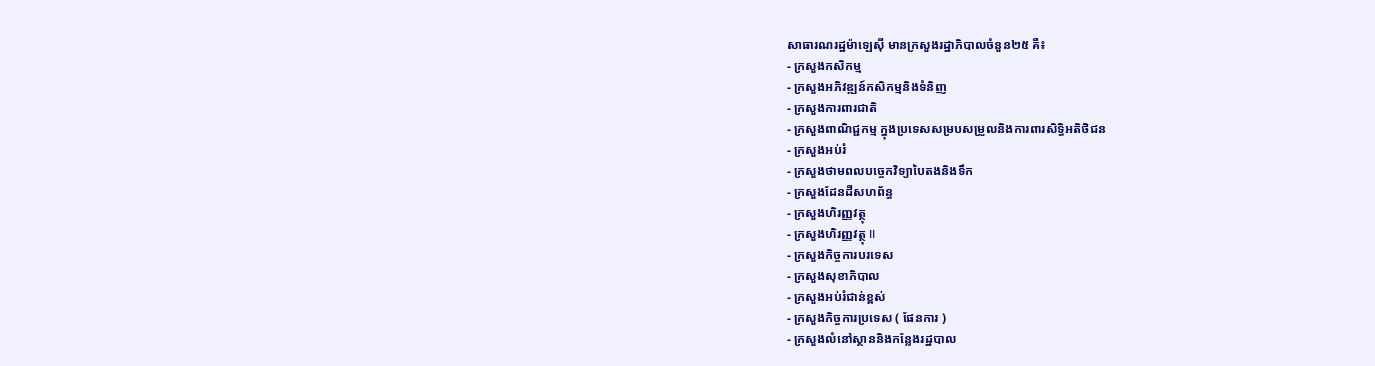សាធារណរដ្ឋម៉ាឡេស៊ី មានក្រសួងរដ្ឋាភិបាលចំនួន២៥ គឺ៖
- ក្រសួងកសិកម្ម
- ក្រសួងអភិវឌ្ឍន៍កសិកម្មនិងទំនិញ
- ក្រសួងការពារជាតិ
- ក្រសួងពាណិជ្ជកម្ម ក្នុងប្រទេសសម្របសម្រួលនិងការពារសិទ្ធិអតិថិជន
- ក្រសួងអប់រំ
- ក្រសួងថាមពលបច្ចេកវិទ្យាបៃតងនិងទឹក
- ក្រសួងដែនដីសហព័ន្ធ
- ក្រសួងហិរញ្ញវត្ថុ
- ក្រសួងហិរញ្ញវត្ថុ II
- ក្រសួងកិច្ចការបរទេស
- ក្រសួងសុខាភិបាល
- ក្រសួងអប់រំជាន់ខ្ពស់
- ក្រសួងកិច្ចការប្រទេស ( ផែនការ )
- ក្រសួងលំនៅស្ថាននិងកន្លែងរដ្ឋបាល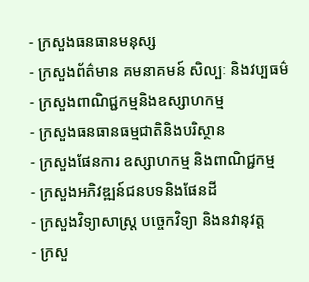- ក្រសួងធនធានមនុស្ស
- ក្រសួងព័ត៌មាន គមនាគមន៍ សិល្បៈ និងវប្បធម៌
- ក្រសួងពាណិជ្ជកម្មនិងឧស្សាហកម្ម
- ក្រសួងធនធានធម្មជាតិនិងបរិស្ថាន
- ក្រសួងផែនការ ឧស្សាហកម្ម និងពាណិជ្ជកម្ម
- ក្រសួងអភិវឌ្ឍន៍ជនបទនិងផែនដី
- ក្រសួងវិទ្យាសាស្រ្ត បច្ចេកវិទ្យា និងនវានុវត្ត
- ក្រសួ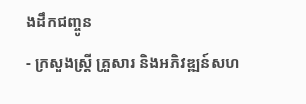ងដឹកជញ្ចូន
- ក្រសួងស្រ្តី គ្រួសារ និងអភិវឌ្ឍន៍សហ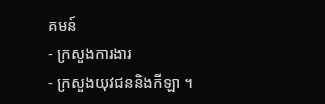គមន៍
- ក្រសួងការងារ
- ក្រសួងយុវជននិងកីឡា ។